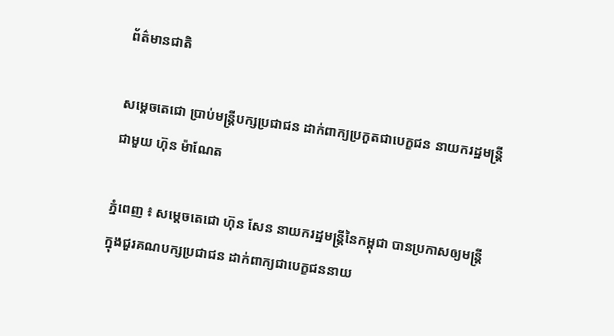ព័ត៌មានជាតិ

សម្ដេចតេជោ ប្រាប់មន្ត្រីបក្សប្រជាជន ដាក់ពាក្យប្រកួតជាបេក្ខជន នាយករដ្ឋមន្ត្រី ជាមួយ ហ៊ុន ម៉ាណែត

ភ្នំពេញ ៖ សម្ដេចតេជោ ហ៊ុន សែន នាយករដ្ឋមន្ត្រីនៃកម្ពុជា បានប្រកាសឲ្យមន្ត្រី ក្នុងជួរគណបក្សប្រជាជន ដាក់ពាក្យជាបេក្ខជននាយ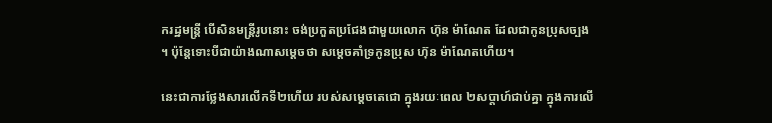ករដ្ឋមន្ត្រី បើសិនមន្ត្រីរូបនោះ ចង់ប្រកួតប្រជែងជាមួយលោក ហ៊ុន ម៉ាណែត ដែលជាកូនប្រុសច្បង ។ ប៉ុន្តែទោះបីជាយ៉ាងណាសម្តេចថា សម្តេចគាំទ្រកូនប្រុស ហ៊ុន ម៉ាណែតហើយ។

នេះជាការថ្លែងសារលើកទី២ហើយ របស់សម្តេចតេជោ ក្នុងរយៈពេល ២សប្តាហ៍ជាប់គ្នា ក្នុងការលើ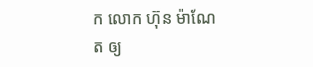ក លោក ហ៊ុន ម៉ាណែត ឲ្យ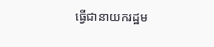ធ្វើជានាយករដ្ឋម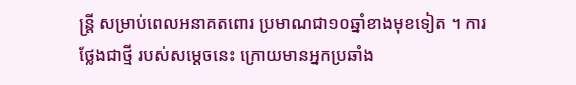ន្រ្តី សម្រាប់ពេលអនាគតពោរ ប្រមាណជា១០ឆ្នាំខាងមុខទៀត ។ ការថ្លែងជាថ្មី របស់សម្តេចនេះ ក្រោយមានអ្នកប្រឆាំង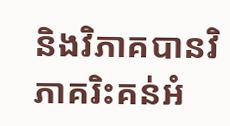និងវិភាគបានវិភាគរិះគន់អំ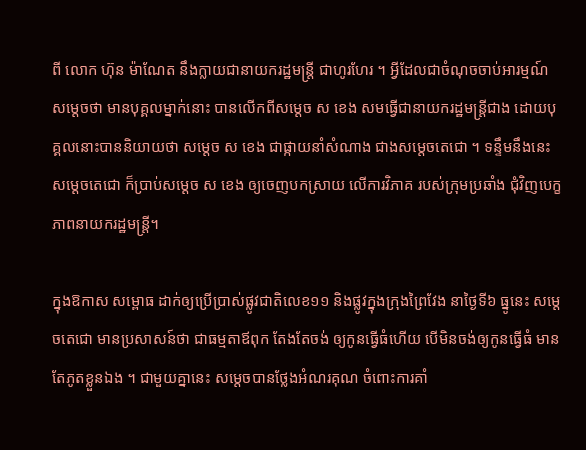ពី លោក ហ៊ុន ម៉ាណែត នឹងក្លាយជានាយករដ្ឋមន្ត្រី ជាហូរហែរ ។ អ្វីដែលជាចំណុចចាប់អារម្មណ៍សម្តេចថា មានបុគ្គលម្នាក់នោះ បានលើកពីសម្តេច ស ខេង សមធ្វើជានាយករដ្ឋមន្រ្តីជាង ដោយបុគ្គលនោះបាននិយាយថា សម្តេច ស ខេង ជាផ្កាយនាំសំណាង ជាងសម្តេចតេជោ ។ ទន្ទឹមនឹងនេះ សម្ដេចតេជោ ក៏ប្រាប់សម្ដេច ស ខេង ឲ្យចេញបកស្រាយ លើការវិភាគ របស់ក្រុមប្រឆាំង ជុំវិញបេក្ខភាពនាយករដ្ឋមន្រ្តី។

ក្នុងឱកាស សម្ពោធ ដាក់ឲ្យប្រើប្រាស់ផ្លូវជាតិលេខ១១ និងផ្លូវក្នុងក្រុងព្រៃវែង នាថ្ងៃទី៦ ធ្នូនេះ សម្តេចតេជោ មានប្រសាសន៍ថា ជាធម្មតាឪពុក តែងតែចង់ ឲ្យកូនធ្វើធំហើយ បើមិនចង់ឲ្យកូនធ្វើធំ មានតែភូតខ្លួនឯង ។ ជាមួយគ្នានេះ សម្តេចបានថ្លែងអំណរគុណ ចំពោះការគាំ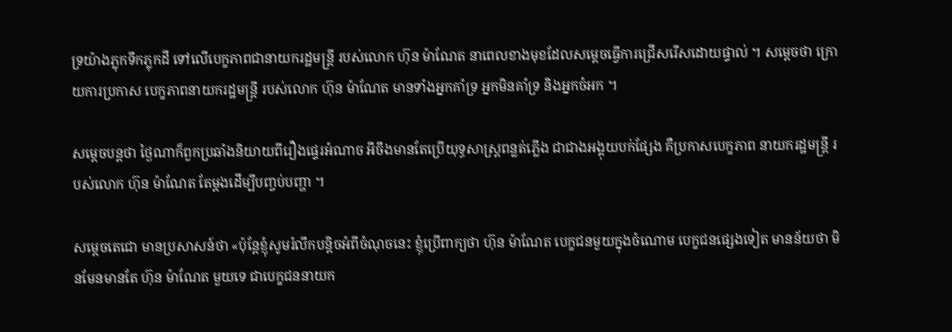ទ្រយ៉ាងភ្លុកទឹកភ្លុកដី ទៅលើបេក្ខភាពជានាយករដ្ឋមន្ត្រី របស់លោក ហ៊ុន ម៉ាណែត នាពេលខាងមុខដែលសម្ដេចធ្វើការជ្រើសរើសដោយផ្ទាល់ ។ សម្ដេចថា ក្រោយការប្រកាស បេក្ខភាពនាយករដ្ឋមន្ត្រី របស់លោក ហ៊ុន ម៉ាណែត មានទាំងអ្នកគាំទ្រ អ្នកមិនគាំទ្រ និងអ្នកចំអក ។

សម្ដេចបន្តថា ថ្ងៃណាក៏ពួកប្រឆាំងនិយាយពីរឿងផ្ទេរអំណាច អីចឹងមានតែប្រើយុទ្ធសាស្ត្រពន្លត់ភ្លើង ជាជាងអង្គុយបក់ផ្សែង គឺប្រកាសបេក្ខភាព នាយករដ្ឋមន្ត្រី របស់លោក ហ៊ុន ម៉ាណែត តែម្ដងដើម្បីបញ្ចប់បញ្ហា ។

សម្ដេចតេជោ មានប្រសាសន៍ថា «ប៉ុន្តែខ្ញុំសូមរំលឹកបន្តិចអំពីចំណុចនេះ ខ្ញុំប្រើពាក្យថា ហ៊ុន ម៉ាណែត បេក្ខជនមួយក្នុងចំណោម បេក្ខជនផ្សេងទៀត មានន័យថា មិនមែនមានតែ ហ៊ុន ម៉ាណែត មួយទេ ជាបេក្ខជននាយក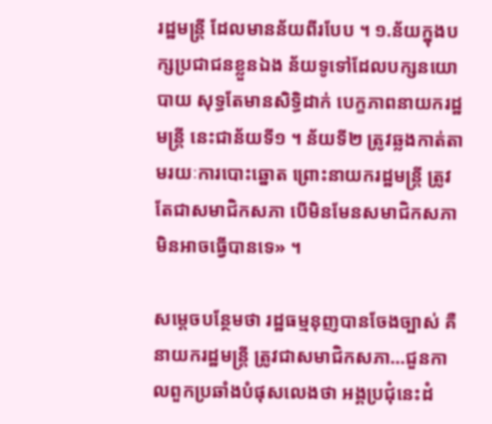រដ្ឋមន្ត្រី ដែលមានន័យពីរបែប ។ ១.ន័យក្នុងបក្សប្រជាជនខ្លួនឯង ន័យទូទៅដែលបក្សនយោបាយ សុទ្ធតែមានសិទ្ធិដាក់ បេក្ខភាពនាយករដ្ឋមន្ត្រី នេះជាន័យទី១ ។ ន័យទី២ ត្រូវឆ្លងកាត់តាមរយៈការបោះឆ្នោត ព្រោះនាយករដ្ឋមន្ត្រី ត្រូវតែជាសមាជិកសភា បើមិនមែនសមាជិកសភា មិនអាចធ្វើបានទេ» ។

សម្ដេចបន្ថែមថា រដ្ឋធម្មនុញបានចែងច្បាស់ គឺនាយករដ្ឋមន្ត្រី ត្រូវជាសមាជិកសភា…ជួនកាលពួកប្រឆាំងបំផុសលេងថា អង្គប្រជុំនេះដំ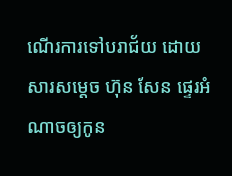ណើរការទៅបរាជ័យ ដោយសារសម្ដេច ហ៊ុន សែន ផ្ទេរអំណាចឲ្យកូន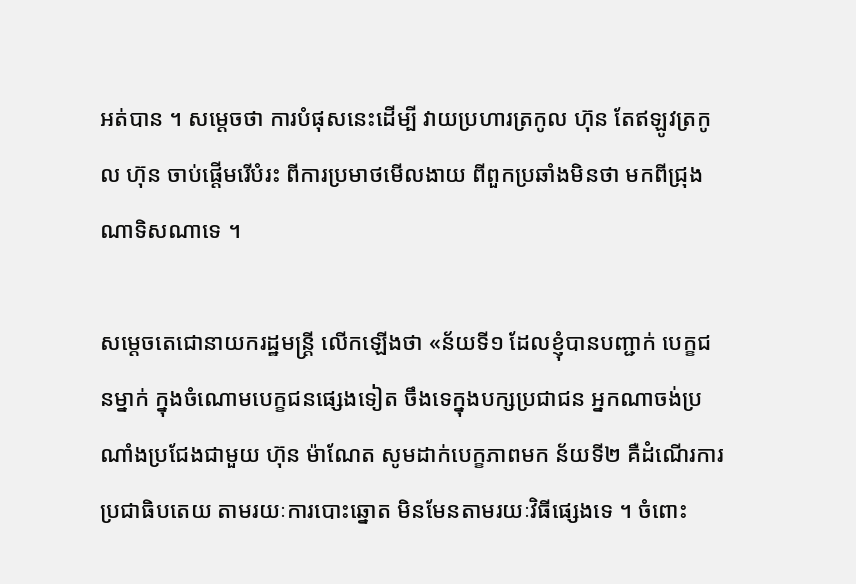អត់បាន ។ សម្ដេចថា ការបំផុសនេះដើម្បី វាយប្រហារត្រកូល ហ៊ុន តែឥឡូវត្រកូល ហ៊ុន ចាប់ផ្ដើមរើបំរះ ពីការប្រមាថមើលងាយ ពីពួកប្រឆាំងមិនថា មកពីជ្រុងណាទិសណាទេ ។

សម្ដេចតេជោនាយករដ្ឋមន្ត្រី លើកឡើងថា «ន័យទី១ ដែលខ្ញុំបានបញ្ជាក់ បេក្ខជនម្នាក់ ក្នុងចំណោមបេក្ខជនផ្សេងទៀត ចឹងទេក្នុងបក្សប្រជាជន អ្នកណាចង់ប្រណាំងប្រជែងជាមួយ ហ៊ុន ម៉ាណែត សូមដាក់បេក្ខភាពមក ន័យទី២ គឺដំណើរការប្រជាធិបតេយ តាមរយៈការបោះឆ្នោត មិនមែនតាមរយៈវិធីផ្សេងទេ ។ ចំពោះ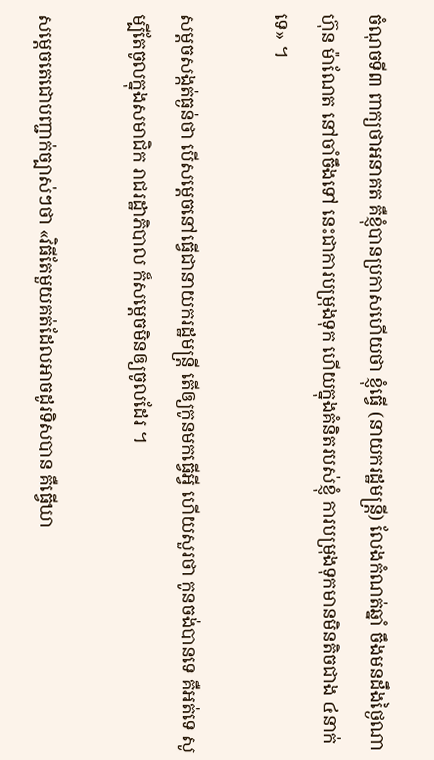ចំណុចទី៣ ពាក្យថាអនាគត គឺខ្ញុំបានប្រកាសហើយថា ខ្ញុំធ្វើ (នាយករដ្ឋមន្ត្រី) លែងកំណត់ឆ្នាំ ចឹងមនដឹងថ្ងៃណា ហ៊ុន ម៉ាណែត នៅចាំចឹងទៅ នេះជាការបម្រុងទុក ហើយក្នុងគំនិតរបស់ខ្ញុំ ការបម្រុងទុកមានមិនតិចជាង ៤នាក់ទេ» ។

សម្ដចសង្កត់ធ្ងន់ថា បើសម្ដេចនៅធ្វើជានាយករដ្ឋមន្ត្រី តើឲ្យកូនមកធ្វើអ្វី ហើយសួរថា កូនចង់បានទេ គឺអត់ទេ សូម្បីតែចូលក្នុងសមាជិក រាជរដ្ឋាភិបាល ក៏សម្ដេចមិនឲ្យចូលដែរ ។

សម្ដេចតេជោបញ្ជាក់ច្បាស់ៗថា «វិធីតែមួយគត់ដែលអាចដូរទិសបាន គឺធ្វើឃា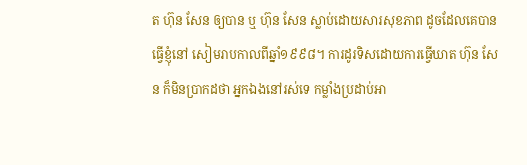ត ហ៊ុន សែន ឲ្យបាន ឬ ហ៊ុន សែន ស្លាប់ដោយសារសុខភាព ដូចដែលគេបានធ្វើខ្ញុំនៅ សៀមរាបកាលពីឆ្នាំ១៩៩៨។ ការដូរទិសដោយការធ្វើឃាត ហ៊ុន សែន ក៏មិនប្រាកដថា អ្នកឯងនៅរស់ទេ កម្លាំងប្រដាប់អា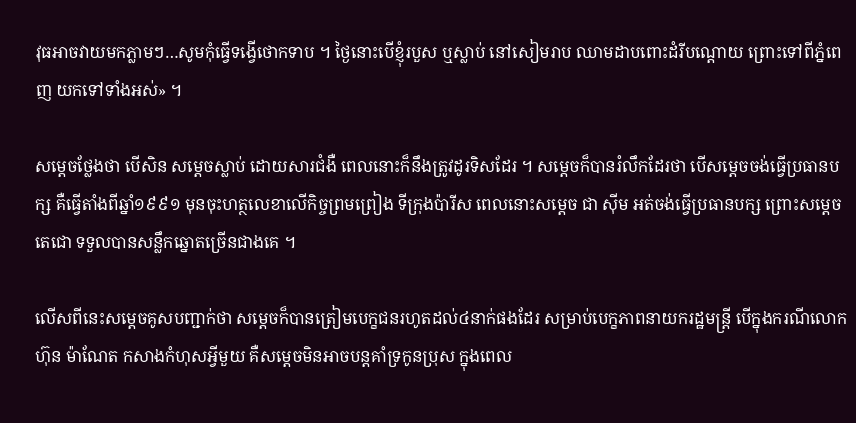វុធអាចវាយមកភ្លាមៗ…សូមកុំធ្វើទង្វើថោកទាប ។ ថ្ងៃនោះបើខ្ញុំរបួស ឬស្លាប់ នៅសៀមរាប ឈាមដាបពោះដំរីបណ្ដោយ ព្រោះទៅពីភ្នំពេញ យកទៅទាំងអស់» ។

សម្ដេចថ្លែងថា បើសិន សម្តេចស្លាប់ ដោយសារជំងឺ ពេលនោះក៏នឹងត្រូវដូរទិសដែរ ។ សម្ដេចក៏បានរំលឹកដែរថា បើសម្ដេចចង់ធ្វើប្រធានបក្ស គឺធ្វើតាំងពីឆ្នាំ១៩៩១ មុនចុះហត្ថលេខាលើកិច្ចព្រមព្រៀង ទីក្រុងប៉ារីស ពេលនោះសម្ដេច ជា ស៊ីម អត់ចង់ធ្វើប្រធានបក្ស ព្រោះសម្ដេចតេជោ ទទួលបានសន្លឹកឆ្នោតច្រើនជាងគេ ។

លើសពីនេះសម្ដេចគូសបញ្ជាក់ថា សម្ដេចក៏បានត្រៀមបេក្ខជនរហូតដល់៤នាក់ផងដែរ សម្រាប់បេក្ខភាពនាយករដ្ឋមន្រ្តី បើក្នុងករណីលោក ហ៊ុន ម៉ាណែត កសាងកំហុសអ្វីមួយ គឺសម្ដេចមិនអាចបន្តគាំទ្រកូនប្រុស ក្នុងពេល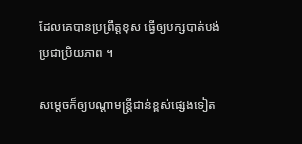ដែលគេបានប្រព្រឹត្តខុស ធ្វើឲ្យបក្សបាត់បង់ប្រជាប្រិយភាព ។

សម្តេចក៏ឲ្យបណ្តាមន្រ្តីជាន់ខ្ពស់ផ្សេងទៀត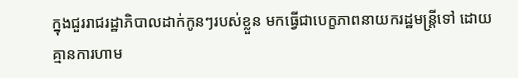ក្នុងជួររាជរដ្ឋាភិបាលដាក់កូនៗរបស់ខ្លួន មកធ្វើជាបេក្ខភាពនាយករដ្ឋមន្រ្តីទៅ ដោយគ្មានការហាម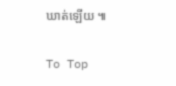ឃាត់ឡើយ ៕

To Top